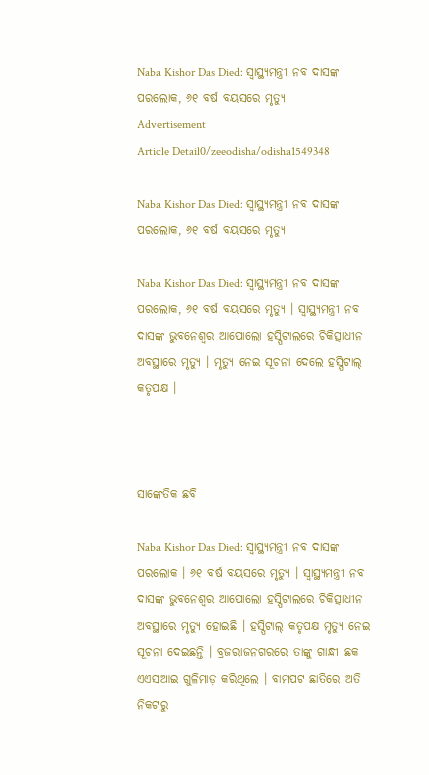Naba Kishor Das Died: ସ୍ୱାସ୍ଥ୍ୟମନ୍ତ୍ରୀ ନବ ଦାସଙ୍କ ପରଲୋକ, ୬୧ ବର୍ଷ ବୟସରେ ମୃତ୍ୟୁ
Advertisement
Article Detail0/zeeodisha/odisha1549348

Naba Kishor Das Died: ସ୍ୱାସ୍ଥ୍ୟମନ୍ତ୍ରୀ ନବ ଦାସଙ୍କ ପରଲୋକ, ୬୧ ବର୍ଷ ବୟସରେ ମୃତ୍ୟୁ

Naba Kishor Das Died: ସ୍ୱାସ୍ଥ୍ୟମନ୍ତ୍ରୀ ନବ ଦାସଙ୍କ ପରଲୋକ, ୬୧ ବର୍ଷ ବୟସରେ ମୃତ୍ୟୁ । ସ୍ୱାସ୍ଥ୍ୟମନ୍ତ୍ରୀ ନବ ଦାସଙ୍କ ଭୁବନେଶ୍ୱର ଆପୋଲୋ ହସ୍ପିଟାଲରେ ଚିକିତ୍ସାଧୀନ ଅବସ୍ଥାରେ ମୃତ୍ୟୁ । ମୃତ୍ୟୁ ନେଇ ସୂଚନା ଦେଲେ ହସ୍ପିଟାଲ୍ କତୃପକ୍ଷ ।



ସାଙ୍କେତିକ ଛବି

Naba Kishor Das Died: ସ୍ୱାସ୍ଥ୍ୟମନ୍ତ୍ରୀ ନବ ଦାସଙ୍କ ପରଲୋକ । ୬୧ ବର୍ଷ ବୟସରେ ମୃତ୍ୟୁ । ସ୍ୱାସ୍ଥ୍ୟମନ୍ତ୍ରୀ ନବ ଦାସଙ୍କ ଭୁବନେଶ୍ୱର ଆପୋଲୋ ହସ୍ପିଟାଲରେ ଚିକିତ୍ସାଧୀନ ଅବସ୍ଥାରେ ମୃତ୍ୟୁ ହୋଇଛି । ହସ୍ପିଟାଲ୍ କତୃପକ୍ଷ ମୃତ୍ୟୁ ନେଇ ସୂଚନା ଦେଇଛନ୍ତି । ବ୍ରଜରାଜନଗରରେ ତାଙ୍କୁ ଗାନ୍ଧୀ ଛକ ଏଏସଆଇ ଗୁଳିମାଡ଼ କରିଥିଲେ । ବାମପଟ ଛାତିରେ ଅତି ନିକଟରୁ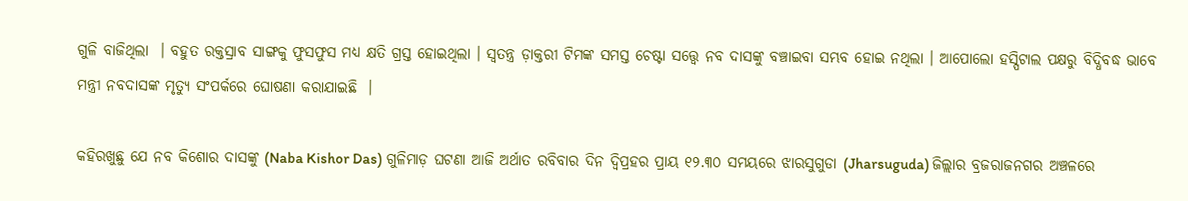ଗୁଳି ବାଜିଥିଲା  । ବହୁତ ରକ୍ତସ୍ରାବ ସାଙ୍ଗକୁ ଫୁସଫୁସ ମଧ୍ୟ କ୍ଷତି ଗ୍ରସ୍ତ ହୋଇଥିଲା । ସ୍ବତନ୍ତ୍ର ଡ଼ାକ୍ତରୀ ଟିମଙ୍କ ସମସ୍ତ ଚେଷ୍ଟା ସତ୍ତ୍ୱେ ନବ ଦାସଙ୍କୁ ବଞ୍ଚାଇବା ସମ୍ଭବ ହୋଇ ନଥିଲା । ଆପୋଲୋ ହସ୍ପିଟାଲ ପକ୍ଷରୁ ବିଦ୍ଧିବଦ୍ଧ ଭାବେ ମନ୍ତ୍ରୀ ନବଦାସଙ୍କ ମୃତ୍ୟୁ ସଂପର୍କରେ ଘୋଷଣା କରାଯାଇଛି  ।

କହିରଖୁଛୁ ଯେ ନବ କିଶୋର ଦାସଙ୍କୁ (Naba Kishor Das) ଗୁଳିମାଡ଼ ଘଟଣା ଆଜି ଅର୍ଥାତ ରବିବାର ଦିନ ଦ୍ୱିପ୍ରହର ପ୍ରାୟ ୧୨.୩୦ ସମୟରେ ଝାରସୁଗୁଡା (Jharsuguda) ଜିଲ୍ଲାର ବ୍ରଜରାଜନଗର ଅଞ୍ଚଳରେ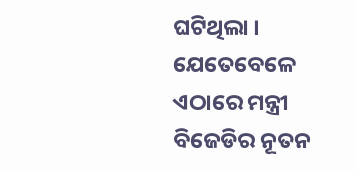ଘଟିଥିଲା । ଯେତେବେଳେ ଏଠାରେ ମନ୍ତ୍ରୀ ବିଜେଡିର ନୂତନ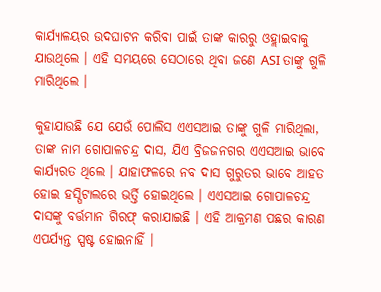କାର୍ଯ୍ୟାଳୟର ଉଦଘାଟନ କରିବା ପାଇଁ ତାଙ୍କ କାରରୁ ଓହ୍ଲାଇବାକୁ ଯାଉଥିଲେ । ଏହି ସମୟରେ ସେଠାରେ ଥିବା ଜଣେ ASI ତାଙ୍କୁ ଗୁଳି ମାରିଥିଲେ ।

କୁହାଯାଉଛି ଯେ ଯେଉଁ ପୋଲିସ ଏଏସଆଇ ତାଙ୍କୁ ଗୁଳି ମାରିଥିଲା, ତାଙ୍କ ନାମ ଗୋପାଳଚନ୍ଦ୍ର ଦାସ, ଯିଏ ବ୍ରିଜଜନଗର ଏଏସଆଇ ଭାବେ କାର୍ଯ୍ୟରତ ଥିଲେ । ଯାହାଫଳରେ ନବ ଦାସ ଗୁରୁତର ଭାବେ ଆହତ ହୋଇ ହସ୍ପିଟାଲରେ ଭର୍ତ୍ତି ହୋଇଥିଲେ । ଏଏସଆଇ ଗୋପାଳଚନ୍ଦ୍ର ଦାସଙ୍କୁ ବର୍ତ୍ତମାନ ଗିରଫ୍ କରାଯାଇଛି । ଏହି ଆକ୍ରମଣ ପଛର କାରଣ ଏପର୍ଯ୍ୟନ୍ତ ସ୍ପଷ୍ଟ ହୋଇନାହିଁ ।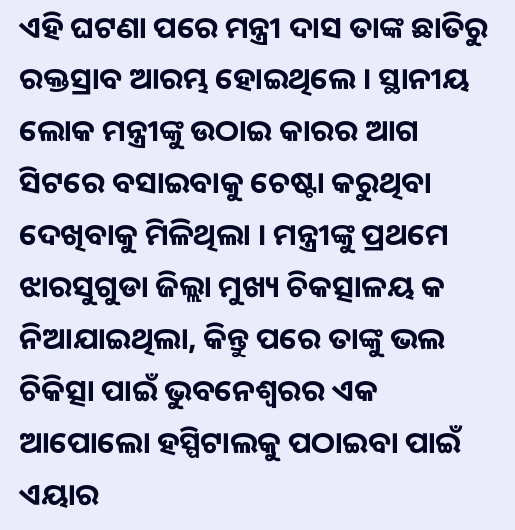ଏହି ଘଟଣା ପରେ ମନ୍ତ୍ରୀ ଦାସ ତାଙ୍କ ଛାତିରୁ ରକ୍ତସ୍ରାବ ଆରମ୍ଭ ହୋଇଥିଲେ । ସ୍ଥାନୀୟ ଲୋକ ମନ୍ତ୍ରୀଙ୍କୁ ଉଠାଇ କାରର ଆଗ ସିଟରେ ବସାଇବାକୁ ଚେଷ୍ଟା କରୁଥିବା ଦେଖିବାକୁ ମିଳିଥିଲା । ମନ୍ତ୍ରୀଙ୍କୁ ପ୍ରଥମେ ଝାରସୁଗୁଡା ଜିଲ୍ଲା ମୁଖ୍ୟ ଚିକତ୍ସାଳୟ କ ନିଆଯାଇଥିଲା, କିନ୍ତୁ ପରେ ତାଙ୍କୁ ଭଲ ଚିକିତ୍ସା ପାଇଁ ଭୁବନେଶ୍ୱରର ଏକ ଆପୋଲୋ ହସ୍ପିଟାଲକୁ ପଠାଇବା ପାଇଁ ଏୟାର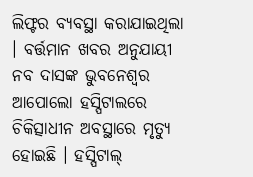ଲିଫ୍ଟର ବ୍ୟବସ୍ଥା କରାଯାଇଥିଲା । ବର୍ତ୍ତମାନ ଖବର ଅନୁଯାୟୀ ନବ ଦାସଙ୍କ ଭୁବନେଶ୍ୱର ଆପୋଲୋ ହସ୍ପିଟାଲରେ ଚିକିତ୍ସାଧୀନ ଅବସ୍ଥାରେ ମୃତ୍ୟୁ ହୋଇଛି । ହସ୍ପିଟାଲ୍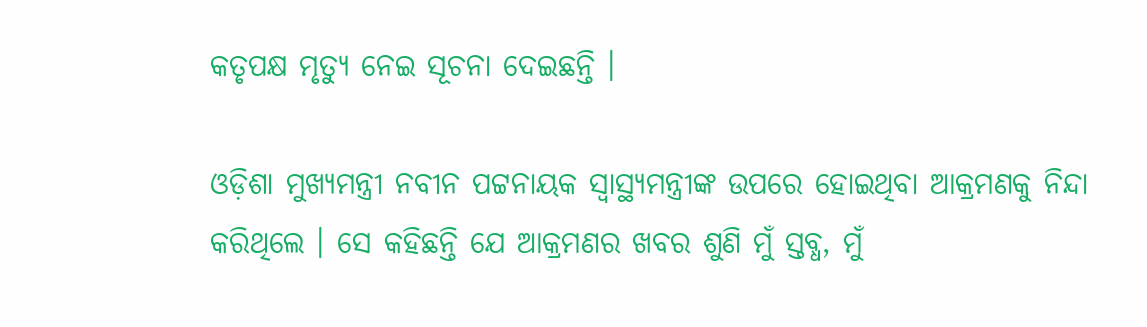କତୃପକ୍ଷ ମୃତ୍ୟୁ ନେଇ ସୂଚନା ଦେଇଛନ୍ତି ।

ଓଡ଼ିଶା ମୁଖ୍ୟମନ୍ତ୍ରୀ ନବୀନ ପଟ୍ଟନାୟକ ସ୍ୱାସ୍ଥ୍ୟମନ୍ତ୍ରୀଙ୍କ ଉପରେ ହୋଇଥିବା ଆକ୍ରମଣକୁ ନିନ୍ଦା କରିଥିଲେ । ସେ କହିଛନ୍ତି ଯେ ଆକ୍ରମଣର ଖବର ଶୁଣି ମୁଁ ସ୍ତବ୍ଧ, ମୁଁ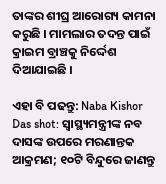ତାଙ୍କର ଶୀଘ୍ର ଆରୋଗ୍ୟ କାମନା କରୁଛି । ମାମଲାର ତଦନ୍ତ ପାଇଁ କ୍ରାଇମ ବ୍ରାଞ୍ଚକୁ ନିର୍ଦ୍ଦେଶ ଦିଆଯାଇଛି ।

ଏହା ବି ପଢନ୍ତୁ: Naba Kishor Das shot: ସ୍ୱାସ୍ଥ୍ୟମନ୍ତ୍ରୀଙ୍କ ନବ ଦାସଙ୍କ ଉପରେ ମରଣାନ୍ତକ ଆକ୍ରମଣ; ୧୦ଟି ବିନ୍ଦୁରେ ଜାଣନ୍ତୁ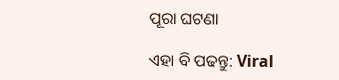ପୂରା ଘଟଣା

ଏହା ବି ପଢନ୍ତୁ: Viral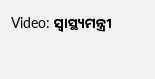Video: ସ୍ୱାସ୍ଥ୍ୟମନ୍ତ୍ରୀ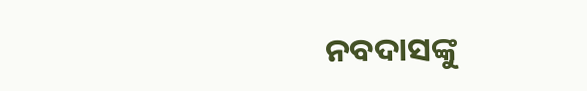ନବଦାସଙ୍କୁ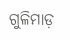ଗୁଳିମାଡ଼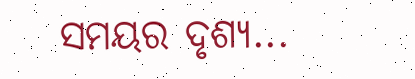ସମୟର ଦୃଶ୍ୟ...